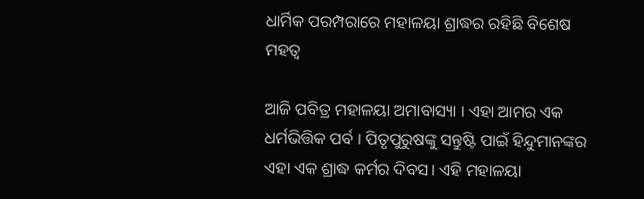ଧାର୍ମିକ ପରମ୍ପରାରେ ମହାଳୟା ଶ୍ରାଦ୍ଧର ରହିଛି ବିଶେଷ ମହତ୍ୱ

ଆଜି ପବିତ୍ର ମହାଳୟା ଅମାବାସ୍ୟା । ଏହା ଆମର ଏକ ଧର୍ମଭିତ୍ତିକ ପର୍ବ । ପିତୃପୁରୁଷଙ୍କୁ ସନ୍ତୁଷ୍ଟି ପାଇଁ ହିନ୍ଦୁମାନଙ୍କର ଏହା ଏକ ଶ୍ରାଦ୍ଧ କର୍ମର ଦିବସ। ଏହି ମହାଳୟା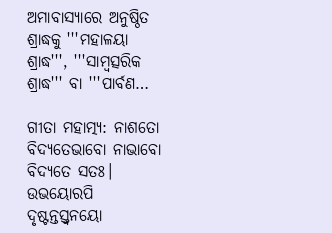ଅମାବାସ୍ୟାରେ ଅନୁଷ୍ଠିତ ଶ୍ରାଦ୍ଧକୁ '''ମହାଳୟା ଶ୍ରାଦ୍ଧ''', '''ସାମ୍ବତ୍ସରିକ ଶ୍ରାଦ୍ଧ''' ବା '''ପାର୍ବଣ…

ଗୀତା ମହାତ୍ମ୍ୟ: ନାଶତୋ ବିଦ୍ୟତେଭାବୋ ନାଭାବୋ ବିଦ୍ୟତେ ସତଃ। ଉଭୟୋରପି ଦୃଷ୍ଟନ୍ତସ୍ତ୍ବନୟୋ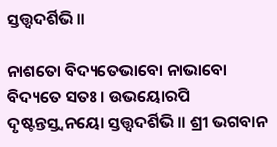ସ୍ତତ୍ତ୍ୱଦର୍ଶିଭି।।

ନାଶତୋ ବିଦ୍ୟତେଭାବୋ ନାଭାବୋ ବିଦ୍ୟତେ ସତଃ। ଉଭୟୋରପି ଦୃଷ୍ଟନ୍ତସ୍ତ୍ବନୟୋ ସ୍ତତ୍ତ୍ୱଦର୍ଶିଭି।। ଶ୍ରୀ ଭଗବାନ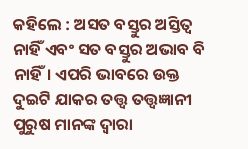କହିଲେ : ଅସତ ବସ୍ତୁର ଅସ୍ତିତ୍ୱ ନାହିଁ ଏବଂ ସତ ବସ୍ତୁର ଅଭାବ ବି ନାହିଁ। ଏପରି ଭାବରେ ଉକ୍ତ ଦୁଇଟି ଯାକର ତତ୍ତ୍ୱ ତତ୍ତ୍ୱଜ୍ଞାନୀ ପୁରୁଷ ମାନଙ୍କ ଦ୍ୱାରା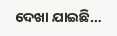ଦେଖା ଯାଇଛି…